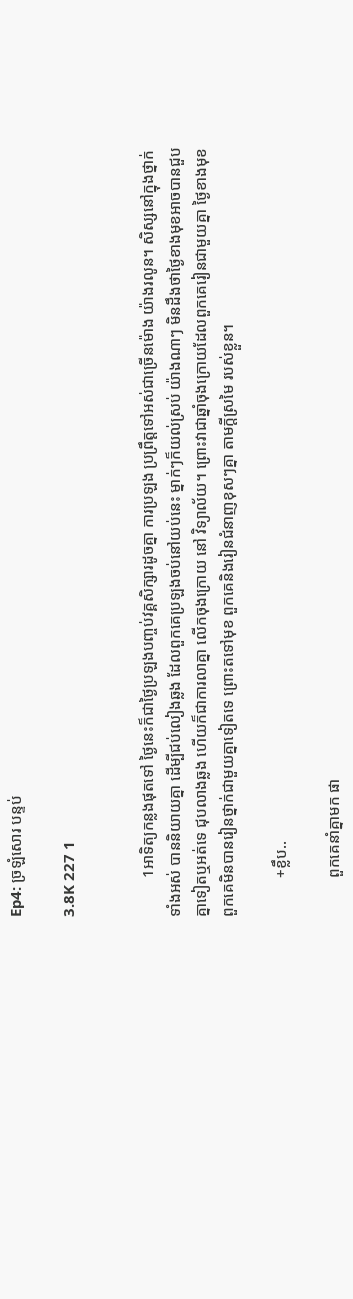Ep4: ច្រឡំសោរ បន្ទប់

3.8K 227 1


          1អាទិត្យកន្លងផុតទៅ ថ្ងៃនេះក៏ជាថ្ងៃប្រឡងបញ្ចប់វគ្គសិក្សារដូចគ្នា ការប្រឡង ប្រព្រឹត្តទៅអស់ជាច្រើនម៉ោង យ៉ាងរលូន។ សិស្សនៅក្នុងថ្នាក់ទាំងអស់ បាននិយាយគ្នា ដើម្បីជប់លៀងឆ្លង ដែលពួកគេប្រឡងចប់នៅយប់នេះ ម្នាក់ៗក៏យល់ស្រប់ យ៉ាងណាៗ មិនដឹងថាថ្ងៃខាងមុខអាចបានជួបគ្នាទៀតឬអត់ទេ ជុបលាងឆ្លង ហើយក៏ជាការលាគ្នា លើកចុងក្រោយ នៅ វិទ្យាល័យ។ ព្រោះវាជាឆ្នាំចុងក្រោយដែលពួកគេរៀនជាមួយគ្នា ថ្ងៃខាងមុខពួកគេមិនបានរៀនថ្នាក់ជាមួយគ្នាទៀតទេ ព្រោះតទៅមុខ ពួកគេនិងរៀនជំនាញខុសៗគ្នា តាមក្ដីស្រមៃ របស់ខ្លួន។

          +ខ្លឹប..

          ពួកគេនាំគ្នាមក ផា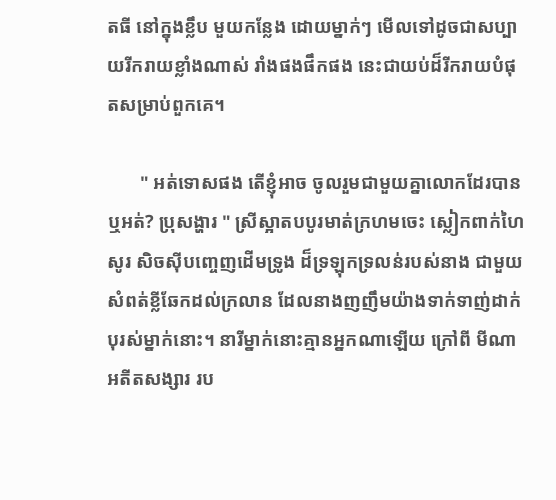តធី នៅក្នុងខ្លឹប មួយកន្លែង ដោយម្នាក់ៗ មើលទៅដូចជាសប្បាយរីករាយខ្លាំងណាស់ រាំងផងផឹកផង នេះជាយប់ដ៏រីករាយបំផុតសម្រាប់ពួកគេ។

       " អត់ទោសផង តើខ្ញុំអាច ចូលរួមជាមួយគ្នាលោកដែរបានឬអត់? ប្រុសង្ហារ " ស្រីស្អាតបបូរមាត់ក្រហមចេះ ស្លៀកពាក់ហៃសូរ សិចស៊ីបញ្ចេញដើមទ្រូង ដ៏ទ្រឡុកទ្រលន់របស់នាង ជាមួយសំពត់ខ្លីឆែកដល់ក្រលាន ដែលនាងញញឹមយ៉ាងទាក់ទាញ់ដាក់បុរស់ម្នាក់នោះ។ នារីម្នាក់នោះគ្មានអ្នកណាឡើយ ក្រៅពី មីណា អតីតសង្សារ រប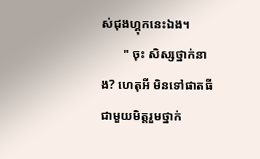ស់ជុងហ្គុកនេះឯង។
       " ចុះ សិស្សថ្នាក់នាង? ហេតុអី មិនទៅផាតធី ជាមួយមិត្តរួមថ្នាក់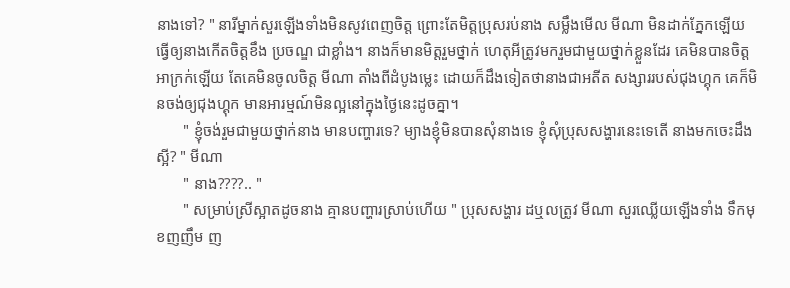នាងទៅ? " នារីម្នាក់សួរឡើងទាំងមិនសូវពេញចិត្ត ព្រោះតែមិត្តប្រុសរប់នាង សម្លឹងមើល មីណា មិនដាក់ភ្នែកឡើយ ធ្វើឲ្យនាងកើតចិត្តខឹង ប្រចណ្ឌ ជាខ្លាំង។ នាងក៏មានមិត្តរួមថ្នាក់ ហេតុអីត្រូវមករួមជាមួយថ្នាក់ខ្លួនដែរ គេមិនបានចិត្តអាក្រក់ឡើយ តែគេមិនចូលចិត្ត មីណា តាំងពីដំបូងម្លេះ ដោយក៏ដឹងទៀតថានាងជាអតីត សង្សាររបស់ជុងហ្គុក គេក៏មិនចង់ឲ្យជុងហ្គុក មានអារម្មណ៍មិនល្អនៅក្នុងថ្ងៃនេះដូចគ្នា។
       " ខ្ញុំចង់រួមជាមួយថ្នាក់នាង មានបញ្ហារទេ? ម្យាងខ្ញុំមិនបានសុំនាងទេ ខ្ញុំសុំប្រុសសង្ហារនេះទេតើ នាងមកចេះដឹងស្អី? " មីណា
       " នាង????.. "
       " សម្រាប់ស្រីស្អាតដូចនាង គ្មានបញ្ហារស្រាប់ហើយ " ប្រុសសង្ហារ ដឬលត្រូវ មីណា សួរឈ្លើយឡើងទាំង ទឹកមុខញញឹម ញ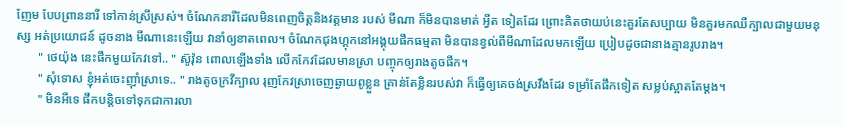ញែម បែបព្រាននារី ទៅកាន់ស្រីស្រស់។ ចំណែកនារីដែលមិនពេញចិត្តនិងវត្តមាន របស់ មីណា ក៏មិនបានមាត់ អ្វីត ទៀតដែរ ព្រោះគិតថាយប់នេះគួរតែសប្បាយ មិនគួរមកឈឺក្បាលជាមួយមនុស្ស អត់ប្រយោជន៍ ដូចនាង មីណានេះឡើយ វានាំឲ្យខាតពេល។ ចំណែកជុងហ្គុកនៅអង្គុយផឹកធម្មតា មិនបានខ្វល់ពីមីណាដែលមកឡើយ ប្រៀបដូចជានាងគ្មានរូបរាង។
       " ថេយ៉ុង នេះផឹកមួយកែវទៅ.. " ស៊ូវ៉ុន ពោលឡើងទាំង លើកកែវដែលមានស្រា បញ្ចុកឲ្យរាងតូចផឹក។
       " សុំទោស ខ្ញុំអត់ចេះញ៉ាំស្រាទេ.. " រាងតូចក្រវីក្បាល រុញកែវស្រាចេញឆ្ងាយពូខ្លួន គ្រាន់តែខ្លិនរបស់វា ក៏ធ្វើឲ្យគេចង់ស្រវឹងដែរ ទម្រាំតែផឹកទៀត សម្លប់ស្អាតតែម្តង។
       " មិនអីទេ ផឹកបន្តិចទៅទុកជាការលា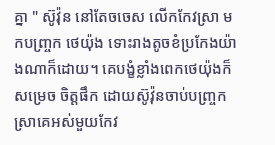គ្នា " ស៊ូវ៉ុន នៅតែចចេស លើកកែវស្រា មកបញ្ច្រក ថេយ៉ុង ទោះរាងតូចខំប្រកែងយ៉ាងណាក៏ដោយ។ គេបង្ខំខ្លាំងពេកថេយ៉ុងក៏សម្រេច ចិត្តផឹក ដោយស៊ូវ៉ុនចាប់បញ្ច្រក ស្រាគេអស់មួយកែវ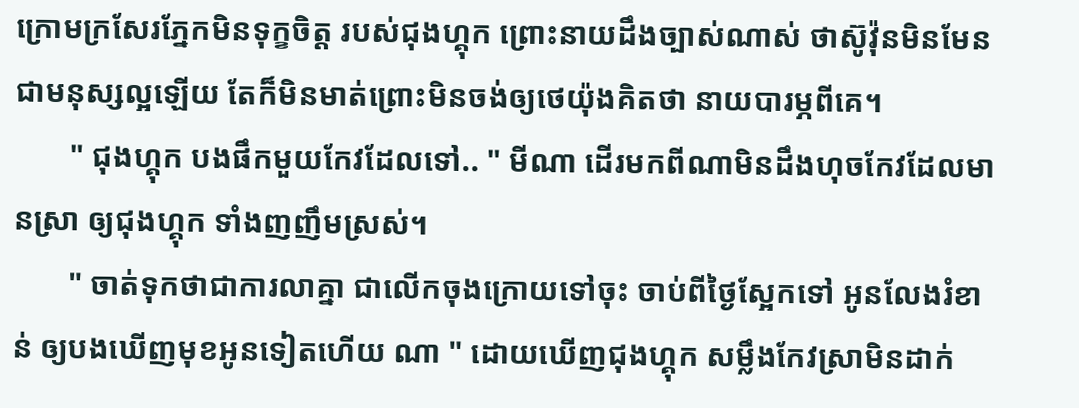ក្រោមក្រសែរភ្នែកមិនទុក្ខចិត្ត របស់ជុងហ្គុក ព្រោះនាយដឹងច្បាស់ណាស់ ថាស៊ូវ៉ុនមិនមែនជាមនុស្សល្អឡើយ តែក៏មិនមាត់ព្រោះមិនចង់ឲ្យថេយ៉ុងគិតថា នាយបារម្ភពីគេ។
       " ជុងហ្គុក បងផឹកមួយកែវដែលទៅ.. " មីណា ដើរមកពីណាមិនដឹងហុចកែវដែលមានស្រា ឲ្យជុងហ្គុក ទាំងញញឹមស្រស់។
       " ចាត់ទុកថាជាការលាគ្នា ជាលើកចុងក្រោយទៅចុះ ចាប់ពីថ្ងៃស្អែកទៅ អូនលែងរំខាន់ ឲ្យបងឃើញមុខអូនទៀតហើយ ណា " ដោយឃើញជុងហ្គុក សម្លឹងកែវស្រាមិនដាក់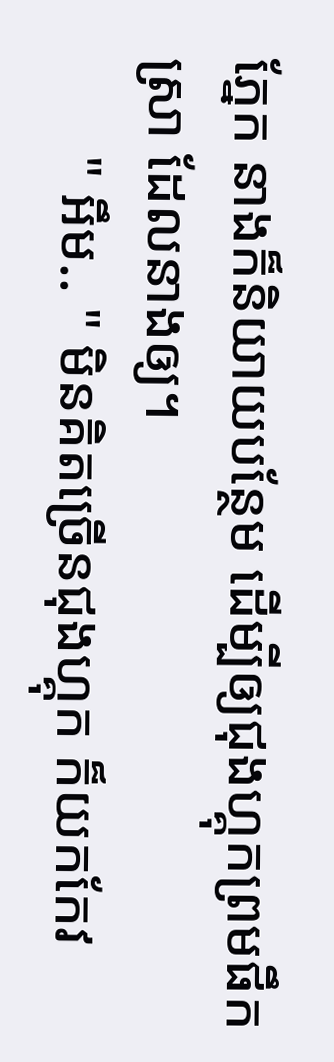ភ្នែក នាងក៏និយាយបន្ថែម ដើម្បីឲ្យជុងហ្គុកព្រមផឹកស្រា ដែលនាងឲ្យ។
       " អឹម.. " មិនគិតច្រើនជុងហ្គុក ក៏យកកែវ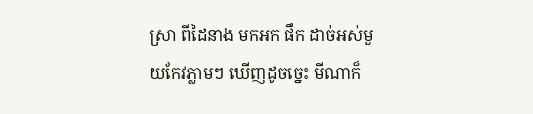ស្រា ពីដៃនាង មកអក ផឹក ដាច់អស់មួយកែវភ្លាមៗ ឃើញដូចច្នេះ មីណាក៏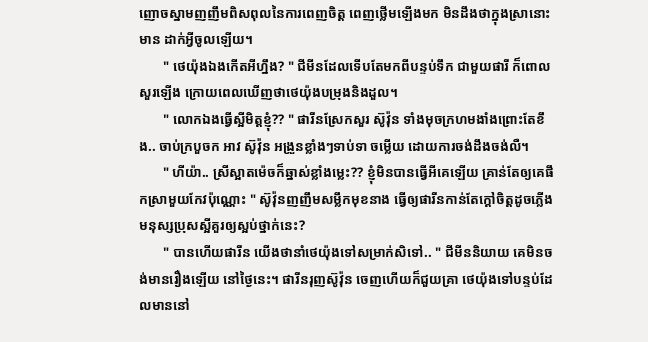ញោចស្នាមញញឹមពិសពុលនៃការពេញចិត្ត ពេញថ្លើមឡើងមក មិនដឹងថាក្នុងស្រានោះមាន ដាក់អ្វីចូលឡើយ។
       " ថេយ៉ុងឯងកើតអីហ្នឹង? " ជីមីនដែលទើបតែមកពីបន្ទប់ទឹក ជាមួយផារី ក៏ពោលសួរឡើង ក្រោយពេលឃើញថាថេយ៉ុងបម្រុងនិងដួល។
       " លោកឯងធ្វើស្អីមិត្តខ្ញុំ?? " ផារីនស្រែកសួរ ស៊ូវ៉ុន ទាំងមុចក្រហមងាំងព្រោះតែខឹង.. ចាប់ក្របួចក អាវ ស៊ូវ៉ុន អង្រួនខ្លាំងៗទាប់ទា ចម្លើយ ដោយការចង់ដឹងចង់លឺ។
       " ហីយ៉ា.. ស្រីស្អាតម៉េចក៏ឆ្នាស់ខ្លាំងម្លេះ?? ខ្ញុំមិនបានធ្វើអីគេឡើយ គ្រាន់តែឲ្យគេផឹកស្រាមួយកែវប៉ុណ្ណោះ " ស៊ូវ៉ុនញញឹមសម្លឹកមុខនាង ធ្វើឲ្យផារីនកាន់តែក្ដៅចិត្តដូចភ្លើង មនុស្សប្រុសស្អីគួរឲ្យស្អប់ថ្នាក់នេះ?
       " បានហើយផារីន យើងថានាំថេយ៉ុងទៅសម្រាក់សិទៅ.. " ជីមីននិយាយ គេមិនចង់មានរឿងឡើយ នៅថ្ងៃនេះ។ ផារីនរុញស៊ូវ៉ុន ចេញហើយក៏ជួយគ្រា ថេយ៉ុងទៅបន្ទប់ដែលមាននៅ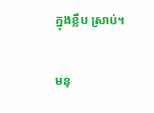ក្នុងខ្លឹប ស្រាប់។

មនុ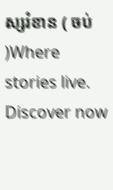ស្សរំខាន ( ចប់ )Where stories live. Discover now